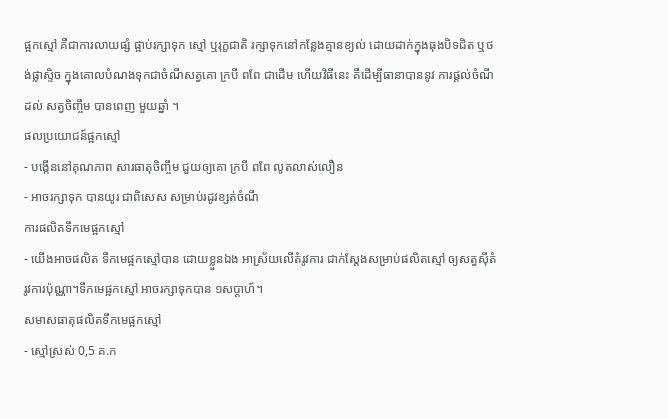ផ្អកស្មៅ គឺជាការលាយផ្សំ ផ្អាប់រក្សាទុក ស្មៅ ឬរុក្ខជាតិ រក្សាទុកនៅកន្លែងគ្មានខ្យល់ ដោយដាក់ក្នុងធុងបិទជិត ឬថង់ផ្លាស្ទិច ក្នុងគោលបំណងទុកជាចំណីសត្វគោ ក្របី ពពែ ជាដើម ហើយវិធីនេះ គឺដើម្បីធានាបាននូវ ការផ្តល់ចំណីដល់ សត្វចិញ្ចឹម បានពេញ មួយឆ្នាំ ។
ផលប្រយោជន៍ផ្អកស្មៅ
- បង្កើននៅគុណភាព សារធាតុចិញ្ចឹម ជួយឲ្យគោ ក្របី ពពែ លូតលាស់លឿន
- អាចរក្សាទុក បានយូរ ជាពិសេស សម្រាប់រដូវខ្សត់ចំណី
ការផលិតទឹកមេផ្អកស្មៅ
- យើងអាចផលិត ទឹកមេផ្អកស្មៅបាន ដោយខ្លួនឯង អាស្រ័យលើតំរូវការ ជាក់ស្តែងសម្រាប់ផលិតស្មៅ ឲ្យសត្វស៊ីតំរូវការប៉ុណ្ណា។ទឹកមេផ្អកស្មៅ អាចរក្សាទុកបាន ១សប្តាហ៍។
សមាសធាតុផលិតទឹកមេផ្អកស្មៅ
- ស្មៅស្រស់ 0,5 គ.ក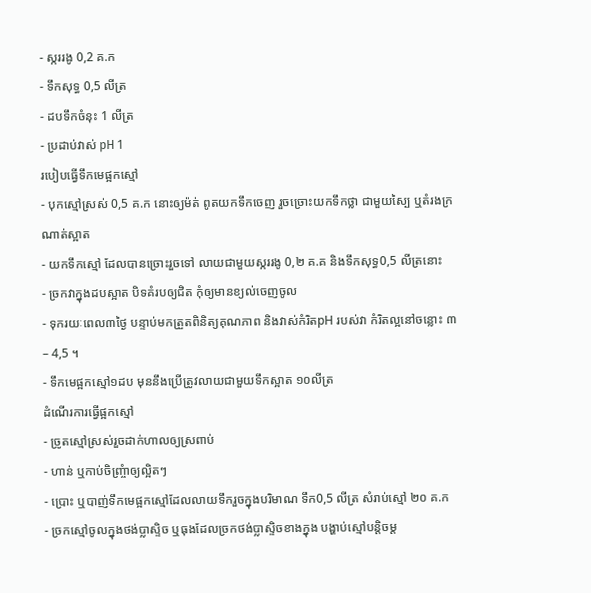- ស្កររងូ 0,2 គ.ក
- ទឹកសុទ្ធ 0,5 លីត្រ
- ដបទឹកចំនុះ 1 លីត្រ
- ប្រដាប់វាស់ pH 1
របៀបធ្វើទឹកមេផ្អកស្មៅ
- បុកស្មៅស្រស់ 0,5 គ.ក នោះឲ្យម៉ត់ ពូតយកទឹកចេញ រួចច្រោះយកទឹកថ្លា ជាមួយស្បៃ ឬតំរងក្រណាត់ស្អាត
- យកទឹកស្មៅ ដែលបានច្រោះរួចទៅ លាយជាមួយស្កររងូ 0,២ គ.គ និងទឹកសុទ្ធ0,5 លីត្រនោះ
- ច្រកវាក្នុងដបស្អាត បិទគំរបឲ្យជិត កុំឲ្យមានខ្យល់ចេញចូល
- ទុករយៈពេល៣ថ្ងៃ បន្ទាប់មកត្រួតពិនិត្យគុណភាព និងវាស់កំរិតpH របស់វា កំរិតល្អនៅចន្លោះ ៣ – 4,5 ។
- ទឹកមេផ្អកស្មៅ១ដប មុននឹងប្រើត្រូវលាយជាមួយទឹកស្អាត ១០លីត្រ
ដំណើរការធ្វើផ្អកស្មៅ
- ច្រូតស្មៅស្រស់រួចដាក់ហាលឲ្យស្រពាប់
- ហាន់ ឬកាប់ចិញ្ច្រំាឲ្យល្អិតៗ
- ប្រោះ ឬបាញ់ទឹកមេផ្អកស្មៅដែលលាយទឹករួចក្នុងបរិមាណ ទឹក0,5 លីត្រ សំរាប់ស្មៅ ២០ គ.ក
- ច្រកស្មៅចូលក្នុងថង់ប្លាស្ទិច ឬធុងដែលច្រកថង់ប្លាស្ទិចខាងក្នុង បង្ហាប់ស្មៅបន្តិចម្ត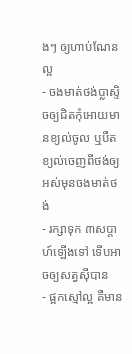ងៗ ឲ្យហាប់ណែនល្អ
- ចងមាត់ថង់ប្លាស្ទិចឲ្យជិតកុំអោយមានខ្យល់ចូល ឬបឺតខ្យល់ចេញពីថង់ឲ្យអស់មុនចងមាត់ថង់
- រក្សាទុក ៣សប្តាហ៍ឡើងទៅ ទើបអាចឲ្យសត្វស៊ីបាន
- ផ្អកស្មៅល្អ គឺមាន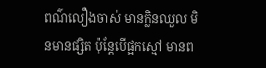ពណ៌លឿងចាស់ មានក្លិនឈួល មិនមានផ្សិត ប៉ុន្តែបើផ្អកស្មៅ មានព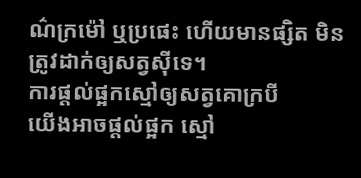ណ៌ក្រម៉ៅ ឬប្រផេះ ហើយមានផ្សិត មិនត្រូវដាក់ឲ្យសត្វស៊ីទេ។
ការផ្តល់ផ្អកស្មៅឲ្យសត្វគោក្របី
យើងអាចផ្តល់ផ្អក ស្មៅ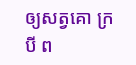ឲ្យសត្វគោ ក្របី ព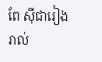ពែ ស៊ីជារៀងរាល់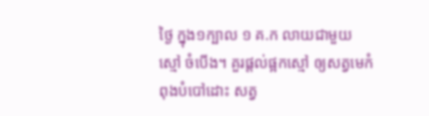ថ្ងៃ ក្នុង១ក្បាល ១ គ.ក លាយជាមួយ ស្មៅ ចំបើង។ គួរផ្តល់ផ្អកស្មៅ ឲ្យសត្វមេកំពុងបំបៅដោះ សត្វ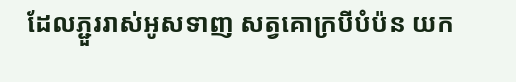ដែលភ្ជួររាស់អូសទាញ សត្វគោក្របីបំប៉ន យក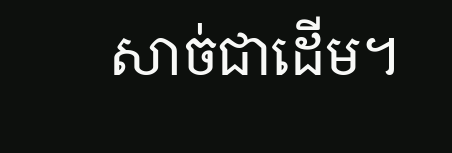សាច់ជាដើម។